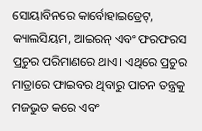ସୋୟାବିନରେ କାର୍ବୋହାଇଡ୍ରେଟ୍, କ୍ୟାଲସିୟମ, ଆଇରନ୍ ଏବଂ ଫରଫରସ ପ୍ରଚୁର ପରିମାଣରେ ଥାଏ। ଏଥିରେ ପ୍ରଚୁର ମାତ୍ରାରେ ଫାଇବର ଥିବାରୁ ପାଚନ ତନ୍ତ୍ରକୁ ମଜଭୁତ କରେ ଏବଂ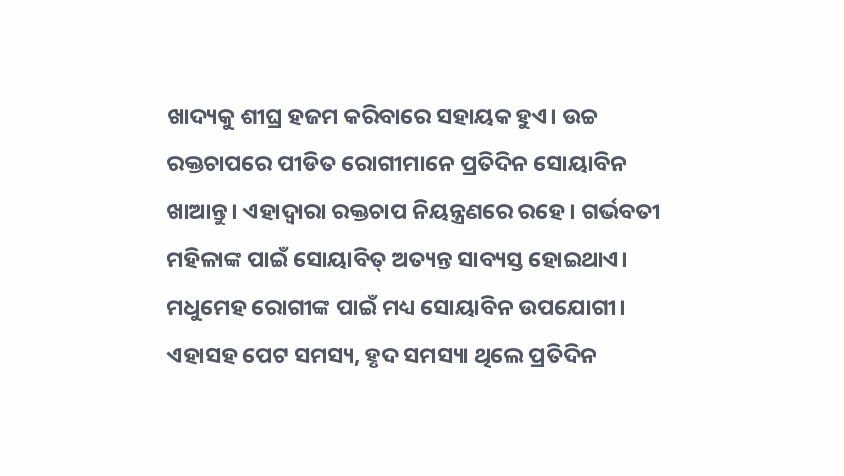ଖାଦ୍ୟକୁ ଶୀଘ୍ର ହଜମ କରିବାରେ ସହାୟକ ହୁଏ। ଉଚ୍ଚ ରକ୍ତଚାପରେ ପୀଡିତ ରୋଗୀମାନେ ପ୍ରତିଦିନ ସୋୟାବିନ ଖାଆନ୍ତୁ। ଏହାଦ୍ୱାରା ରକ୍ତଚାପ ନିୟନ୍ତ୍ରଣରେ ରହେ। ଗର୍ଭବତୀ ମହିଳାଙ୍କ ପାଇଁ ସୋୟାବିତ୍ ଅତ୍ୟନ୍ତ ସାବ୍ୟସ୍ତ ହୋଇଥାଏ। ମଧୁମେହ ରୋଗୀଙ୍କ ପାଇଁ ମଧ୍ୟ ସୋୟାବିନ ଉପଯୋଗୀ। ଏହାସହ ପେଟ ସମସ୍ୟ, ହୃଦ ସମସ୍ୟା ଥିଲେ ପ୍ରତିଦିନ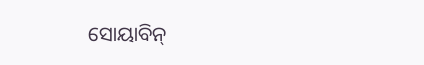ସୋୟାବିନ୍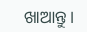ଖାଆନ୍ତୁ।